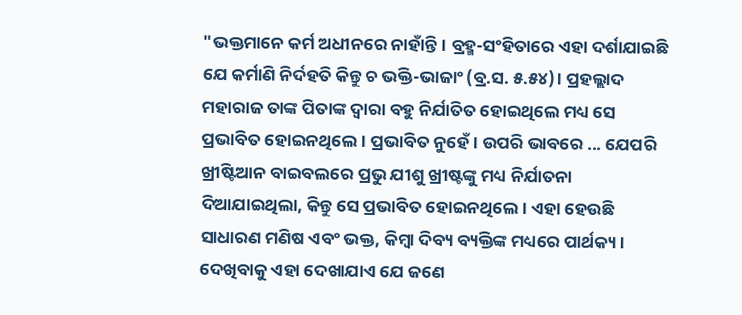"ଭକ୍ତମାନେ କର୍ମ ଅଧୀନରେ ନାହାଁନ୍ତି। ବ୍ରହ୍ମ-ସଂହିତାରେ ଏହା ଦର୍ଶାଯାଇଛି ଯେ କର୍ମାଣି ନିର୍ଦହତି କିନ୍ତୁ ଚ ଭକ୍ତି-ଭାଜାଂ (ବ୍ର.ସ. ୫.୫୪)। ପ୍ରହଲ୍ଲାଦ ମହାରାଜ ତାଙ୍କ ପିତାଙ୍କ ଦ୍ଵାରା ବହୁ ନିର୍ଯାତିତ ହୋଇଥିଲେ ମଧ୍ୟ ସେ ପ୍ରଭାବିତ ହୋଇନଥିଲେ। ପ୍ରଭାବିତ ନୁହେଁ। ଉପରି ଭାବରେ ... ଯେପରି ଖ୍ରୀଷ୍ଟିଆନ ବାଇବଲରେ ପ୍ରଭୁ ଯୀଶୁ ଖ୍ରୀଷ୍ଟଙ୍କୁ ମଧ୍ୟ ନିର୍ଯାତନା ଦିଆଯାଇଥିଲା, କିନ୍ତୁ ସେ ପ୍ରଭାବିତ ହୋଇନଥିଲେ। ଏହା ହେଉଛି ସାଧାରଣ ମଣିଷ ଏବଂ ଭକ୍ତ, କିମ୍ବା ଦିବ୍ୟ ବ୍ୟକ୍ତିଙ୍କ ମଧ୍ୟରେ ପାର୍ଥକ୍ୟ। ଦେଖିବାକୁ ଏହା ଦେଖାଯାଏ ଯେ ଜଣେ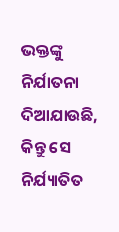ଭକ୍ତଙ୍କୁ ନିର୍ଯାତନା ଦିଆଯାଉଛି, କିନ୍ତୁ ସେ ନିର୍ଯ୍ୟାତିତ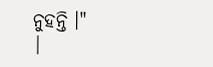ନୁହନ୍ତି ।"
|